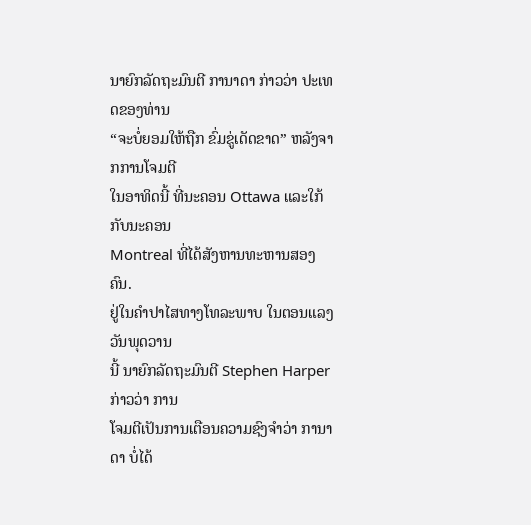ນາຍົກລັດຖະມົນຕີ ການາດາ ກ່າວວ່າ ປະເທດຂອງທ່ານ
“ຈະບໍ່ຍອມໃຫ້ຖືກ ຂົ່ມຂູ່ເດັດຂາດ” ຫລັງຈາກການໂຈມຕີ
ໃນອາທິດນີ້ ທີ່ນະຄອນ Ottawa ແລະໃກ້ກັບນະຄອນ
Montreal ທີ່ໄດ້ສັງຫານທະຫານສອງຄົນ.
ຢູ່ໃນຄຳປາໄສທາງໂທລະພາບ ໃນຕອນແລງວັນພຸດວານ
ນີ້ ນາຍົກລັດຖະມົນຕີ Stephen Harper ກ່າວວ່າ ການ
ໂຈມຕີເປັນການເຕືອນຄວາມຊົງຈຳວ່າ ການາດາ ບໍ່ໄດ້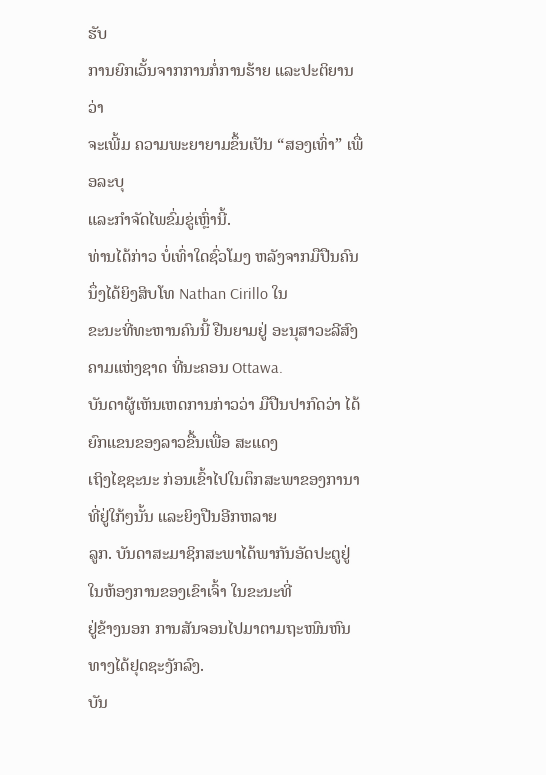ຮັບ
ການຍົກເວັ້ນຈາກການກໍ່ການຮ້າຍ ແລະປະຕິຍານວ່າ
ຈະເພີ້ມ ຄວາມພະຍາຍາມຂຶ້ນເປັນ “ສອງເທົ່າ” ເພື່ອລະບຸ
ແລະກຳຈັດໄພຂົ່ມຂູ່ເຫຼົ່ານີ້.
ທ່ານໄດ້ກ່າວ ບໍ່ເທົ່າໃດຊົ່ວໂມງ ຫລັງຈາກມືປືນຄົນນຶ່ງໄດ້ຍິງສິບໂທ Nathan Cirillo ໃນ
ຂະນະທີ່ທະຫານຄົນນີ້ ຢືນຍາມຢູ່ ອະນຸສາວະລີສົງຄາມແຫ່ງຊາດ ທີ່ນະຄອນ Ottawa.
ບັນດາຜູ້ເຫັນເຫດການກ່າວວ່າ ມືປືນປາກົດວ່າ ໄດ້ຍົກແຂນຂອງລາວຂື້ນເພື່ອ ສະແດງ
ເຖິງໄຊຊະນະ ກ່ອນເຂົ້າໄປໃນຕຶກສະພາຂອງການາທີ່ຢູ່ໃກ້ໆນັ້ນ ແລະຍິງປືນອີກຫລາຍ
ລູກ. ບັນດາສະມາຊິກສະພາໄດ້ພາກັນອັດປະຕູຢູ່ໃນຫ້ອງການຂອງເຂົາເຈົ້າ ໃນຂະນະທີ່
ຢູ່ຂ້າງນອກ ການສັນຈອນໄປມາຕາມຖະໜົນຫົນທາງໄດ້ຢຸດຊະງັກລົງ.
ບັນ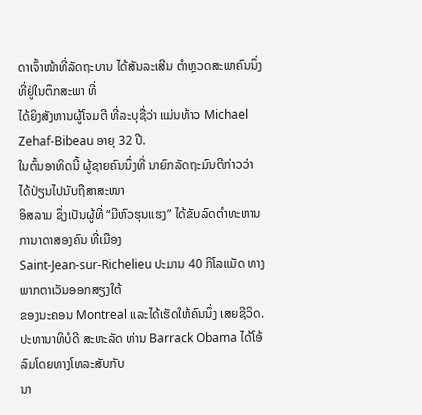ດາເຈົ້າໜ້າທີ່ລັດຖະບານ ໄດ້ສັນລະເສີນ ຕຳຫຼວດສະພາຄົນນຶ່ງ ທີ່ຢູ່ໃນຕຶກສະພາ ທີ່
ໄດ້ຍິງສັງຫານຜູ້ໂຈມຕີ ທີ່ລະບຸຊື່ວ່າ ແມ່ນທ້າວ Michael Zehaf-Bibeau ອາຍຸ 32 ປີ.
ໃນຕົ້ນອາທິດນີ້ ຜູ້ຊາຍຄົນນຶ່ງທີ່ ນາຍົກລັດຖະມົນຕີກ່າວວ່າ ໄດ້ປ່ຽນໄປນັບຖືສາສະໜາ
ອິສລາມ ຊຶ່ງເປັນຜູ້ທີ່ “ມີຫົວຮຸນແຮງ” ໄດ້ຂັບລົດຕຳທະຫານ ການາດາສອງຄົນ ທີ່ເມືອງ
Saint-Jean-sur-Richelieu ປະມານ 40 ກິໂລແມັດ ທາງພາກຕາເວັນອອກສຽງໃຕ້
ຂອງນະຄອນ Montreal ແລະໄດ້ເຮັດໃຫ້ຄົນນຶ່ງ ເສຍຊີວິດ.
ປະທານາທິບໍດີ ສະຫະລັດ ທ່ານ Barrack Obama ໄດ້ໂອ້ລົມໂດຍທາງໂທລະສັບກັບ
ນາ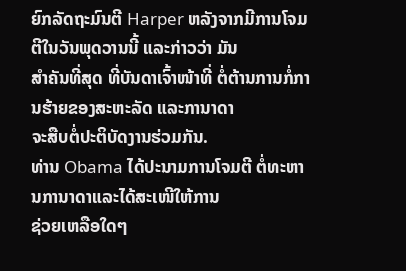ຍົກລັດຖະມົນຕີ Harper ຫລັງຈາກມີການໂຈມຕີໃນວັນພຸດວານນີ້ ແລະກ່າວວ່າ ມັນ
ສຳຄັນທີ່ສຸດ ທີ່ບັນດາເຈົ້າໜ້າທີ່ ຕໍ່ຕ້ານການກໍ່ການຮ້າຍຂອງສະຫະລັດ ແລະການາດາ
ຈະສືບຕໍ່ປະຕິບັດງານຮ່ວມກັນ.
ທ່ານ Obama ໄດ້ປະນາມການໂຈມຕີ ຕໍ່ທະຫານການາດາແລະໄດ້ສະເໜີໃຫ້ການ
ຊ່ວຍເຫລືອໃດໆ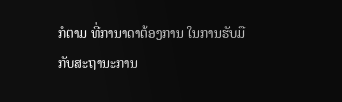ກໍຕາມ ທີ່ການາດາຕ້ອງການ ໃນການຮັບມື ກັບສະຖານະການ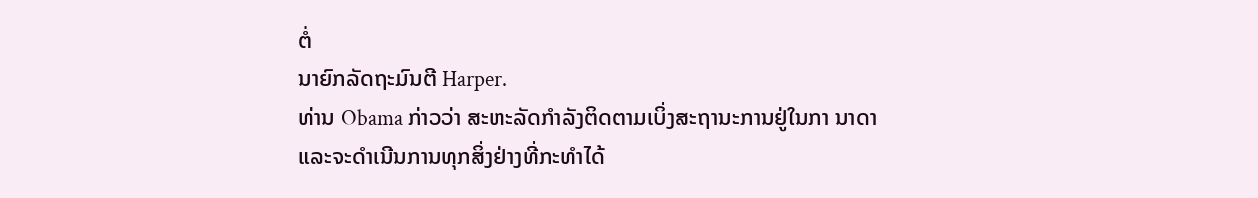ຕໍ່
ນາຍົກລັດຖະມົນຕີ Harper.
ທ່ານ Obama ກ່າວວ່າ ສະຫະລັດກຳລັງຕິດຕາມເບິ່ງສະຖານະການຢູ່ໃນກາ ນາດາ
ແລະຈະດຳເນີນການທຸກສິ່ງຢ່າງທີ່ກະທຳໄດ້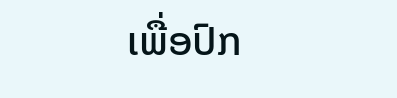ເພື່ອປົກ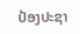ປ້ອງປະຊາ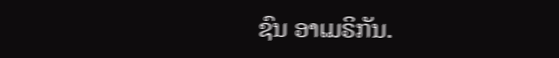ຊົນ ອາເມຣິກັນ.